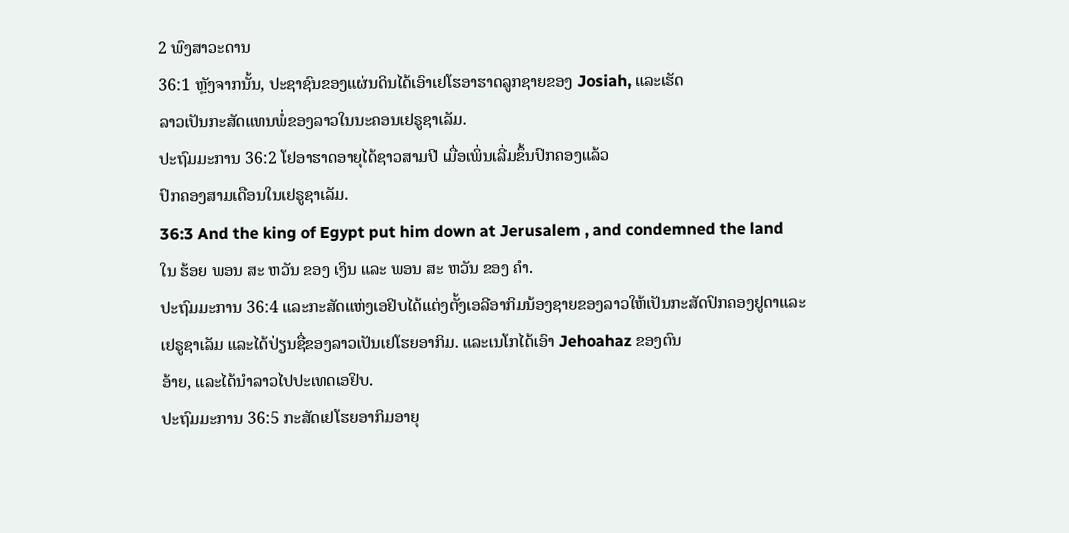2 ພົງສາວະດານ
36:1 ຫຼັງຈາກນັ້ນ, ປະຊາຊົນຂອງແຜ່ນດິນໄດ້ເອົາເຢໂຮອາຮາດລູກຊາຍຂອງ Josiah, ແລະເຮັດ
ລາວເປັນກະສັດແທນພໍ່ຂອງລາວໃນນະຄອນເຢຣູຊາເລັມ.
ປະຖົມມະການ 36:2 ໂຢອາຮາດອາຍຸໄດ້ຊາວສາມປີ ເມື່ອເພິ່ນເລີ່ມຂຶ້ນປົກຄອງແລ້ວ
ປົກຄອງສາມເດືອນໃນເຢຣູຊາເລັມ.
36:3 And the king of Egypt put him down at Jerusalem , and condemned the land
ໃນ ຮ້ອຍ ພອນ ສະ ຫວັນ ຂອງ ເງິນ ແລະ ພອນ ສະ ຫວັນ ຂອງ ຄໍາ.
ປະຖົມມະການ 36:4 ແລະກະສັດແຫ່ງເອຢິບໄດ້ແຕ່ງຕັ້ງເອລີອາກິມນ້ອງຊາຍຂອງລາວໃຫ້ເປັນກະສັດປົກຄອງຢູດາແລະ
ເຢຣູຊາເລັມ ແລະໄດ້ປ່ຽນຊື່ຂອງລາວເປັນເຢໂຮຍອາກິມ. ແລະເນໂກໄດ້ເອົາ Jehoahaz ຂອງຕົນ
ອ້າຍ, ແລະໄດ້ນໍາລາວໄປປະເທດເອຢິບ.
ປະຖົມມະການ 36:5 ກະສັດເຢໂຮຍອາກິມອາຍຸ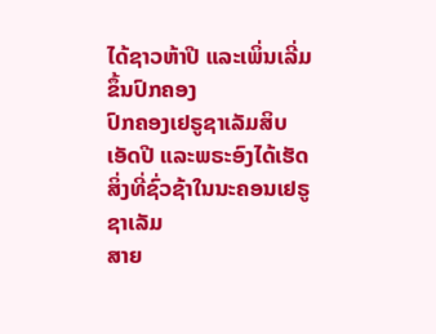ໄດ້ຊາວຫ້າປີ ແລະເພິ່ນເລີ່ມຂຶ້ນປົກຄອງ
ປົກຄອງເຢຣູຊາເລັມສິບເອັດປີ ແລະພຣະອົງໄດ້ເຮັດສິ່ງທີ່ຊົ່ວຊ້າໃນນະຄອນເຢຣູຊາເລັມ
ສາຍ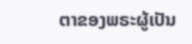ຕາຂອງພຣະຜູ້ເປັນ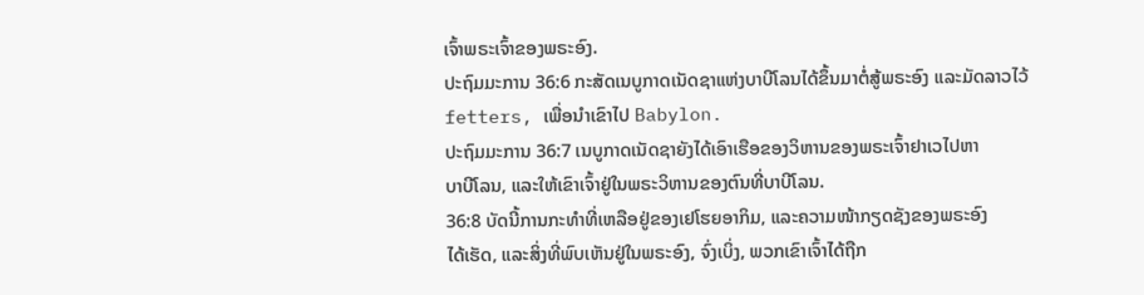ເຈົ້າພຣະເຈົ້າຂອງພຣະອົງ.
ປະຖົມມະການ 36:6 ກະສັດເນບູກາດເນັດຊາແຫ່ງບາບີໂລນໄດ້ຂຶ້ນມາຕໍ່ສູ້ພຣະອົງ ແລະມັດລາວໄວ້
fetters, ເພື່ອນໍາເຂົາໄປ Babylon.
ປະຖົມມະການ 36:7 ເນບູກາດເນັດຊາຍັງໄດ້ເອົາເຮືອຂອງວິຫານຂອງພຣະເຈົ້າຢາເວໄປຫາ
ບາບີໂລນ, ແລະໃຫ້ເຂົາເຈົ້າຢູ່ໃນພຣະວິຫານຂອງຕົນທີ່ບາບີໂລນ.
36:8 ບັດນີ້ການກະທຳທີ່ເຫລືອຢູ່ຂອງເຢໂຮຍອາກິມ, ແລະຄວາມໜ້າກຽດຊັງຂອງພຣະອົງ
ໄດ້ເຮັດ, ແລະສິ່ງທີ່ພົບເຫັນຢູ່ໃນພຣະອົງ, ຈົ່ງເບິ່ງ, ພວກເຂົາເຈົ້າໄດ້ຖືກ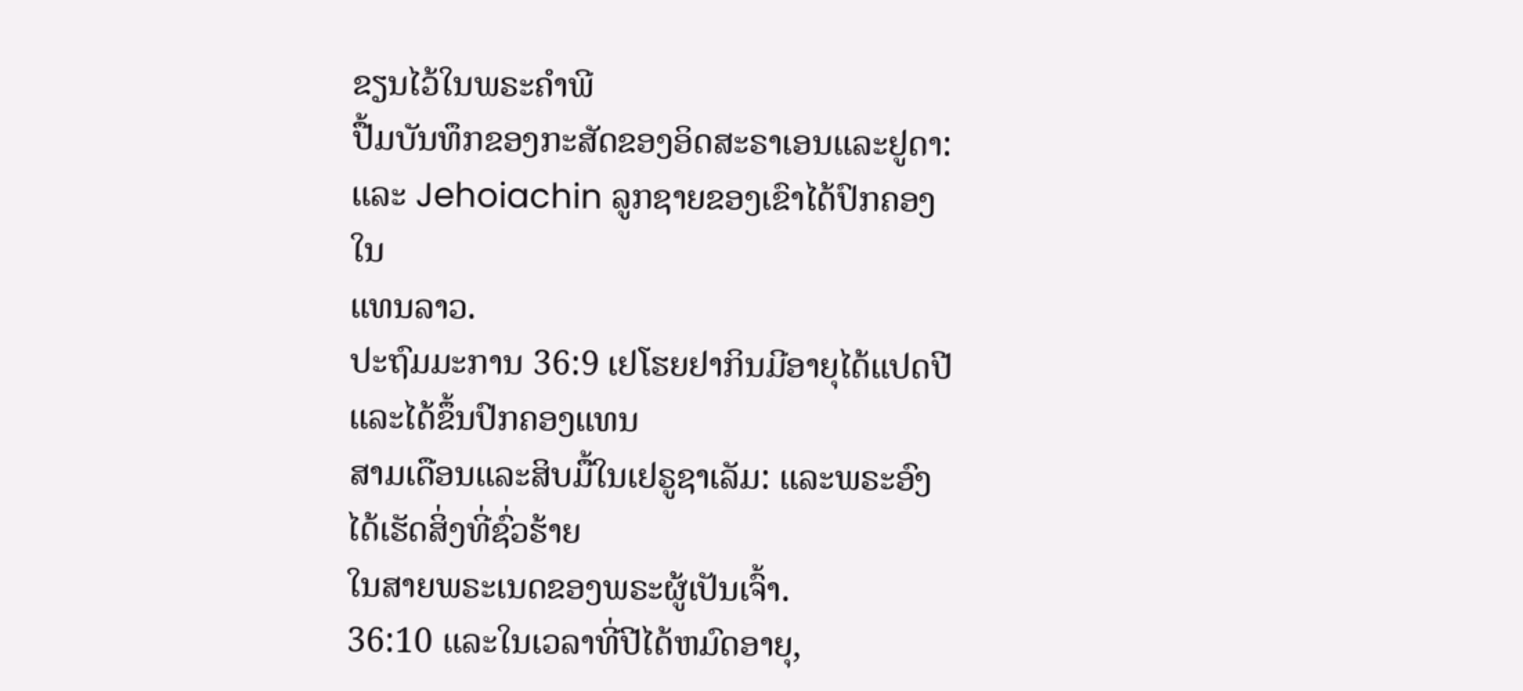ຂຽນໄວ້ໃນພຣະຄຳພີ
ປື້ມບັນທຶກຂອງກະສັດຂອງອິດສະຣາເອນແລະຢູດາ: ແລະ Jehoiachin ລູກຊາຍຂອງເຂົາໄດ້ປົກຄອງໃນ
ແທນລາວ.
ປະຖົມມະການ 36:9 ເຢໂຮຍຢາກິນມີອາຍຸໄດ້ແປດປີ ແລະໄດ້ຂຶ້ນປົກຄອງແທນ
ສາມເດືອນແລະສິບມື້ໃນເຢຣູຊາເລັມ: ແລະພຣະອົງໄດ້ເຮັດສິ່ງທີ່ຊົ່ວຮ້າຍ
ໃນສາຍພຣະເນດຂອງພຣະຜູ້ເປັນເຈົ້າ.
36:10 ແລະໃນເວລາທີ່ປີໄດ້ຫມົດອາຍຸ,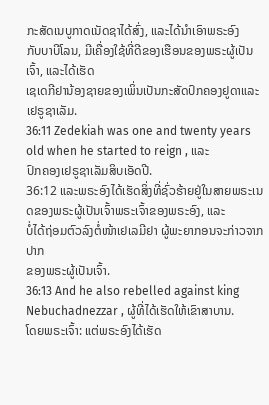ກະສັດເນບູກາດເນັດຊາໄດ້ສົ່ງ, ແລະໄດ້ນໍາເອົາພຣະອົງ
ກັບບາບີໂລນ, ມີເຄື່ອງໃຊ້ທີ່ດີຂອງເຮືອນຂອງພຣະຜູ້ເປັນເຈົ້າ, ແລະໄດ້ເຮັດ
ເຊເດກີຢານ້ອງຊາຍຂອງເພິ່ນເປັນກະສັດປົກຄອງຢູດາແລະເຢຣູຊາເລັມ.
36:11 Zedekiah was one and twenty years old when he started to reign , ແລະ
ປົກຄອງເຢຣູຊາເລັມສິບເອັດປີ.
36:12 ແລະພຣະອົງໄດ້ເຮັດສິ່ງທີ່ຊົ່ວຮ້າຍຢູ່ໃນສາຍພຣະເນດຂອງພຣະຜູ້ເປັນເຈົ້າພຣະເຈົ້າຂອງພຣະອົງ, ແລະ
ບໍ່ໄດ້ຖ່ອມຕົວລົງຕໍ່ໜ້າເຢເລມີຢາ ຜູ້ພະຍາກອນຈະກ່າວຈາກປາກ
ຂອງພຣະຜູ້ເປັນເຈົ້າ.
36:13 And he also rebelled against king Nebuchadnezzar , ຜູ້ທີ່ໄດ້ເຮັດໃຫ້ເຂົາສາບານ.
ໂດຍພຣະເຈົ້າ: ແຕ່ພຣະອົງໄດ້ເຮັດ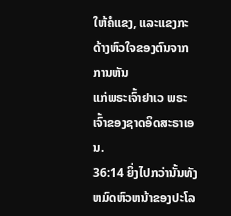ໃຫ້ຄໍແຂງ, ແລະແຂງກະດ້າງຫົວໃຈຂອງຕົນຈາກການຫັນ
ແກ່ພຣະເຈົ້າຢາເວ ພຣະເຈົ້າຂອງຊາດອິດສະຣາເອນ.
36:14 ຍິ່ງໄປກວ່ານັ້ນທັງຫມົດຫົວຫນ້າຂອງປະໂລ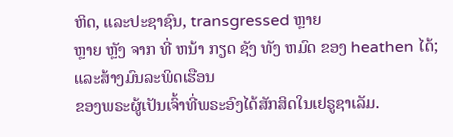ຫິດ, ແລະປະຊາຊົນ, transgressed ຫຼາຍ
ຫຼາຍ ຫຼັງ ຈາກ ທີ່ ຫນ້າ ກຽດ ຊັງ ທັງ ຫມົດ ຂອງ heathen ໄດ້; ແລະສ້າງມົນລະພິດເຮືອນ
ຂອງພຣະຜູ້ເປັນເຈົ້າທີ່ພຣະອົງໄດ້ສັກສິດໃນເຢຣູຊາເລັມ.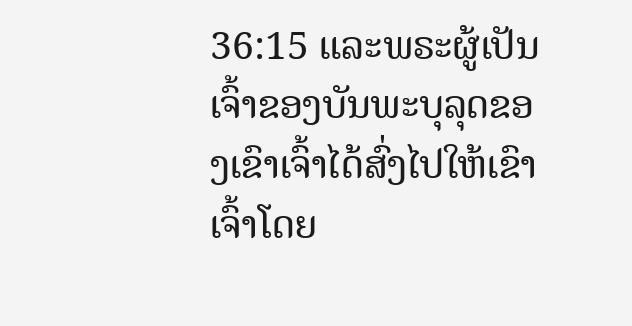36:15 ແລະພຣະຜູ້ເປັນເຈົ້າຂອງບັນພະບຸລຸດຂອງເຂົາເຈົ້າໄດ້ສົ່ງໄປໃຫ້ເຂົາເຈົ້າໂດຍ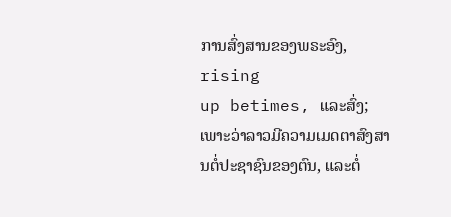ການສົ່ງສານຂອງພຣະອົງ, rising
up betimes, ແລະສົ່ງ; ເພາະວ່າລາວມີຄວາມເມດຕາສົງສານຕໍ່ປະຊາຊົນຂອງຕົນ, ແລະຕໍ່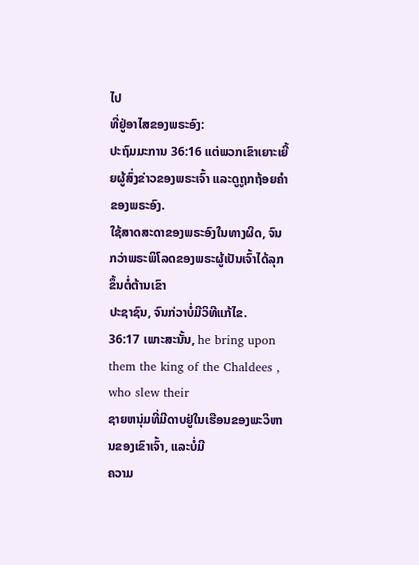ໄປ
ທີ່ຢູ່ອາໄສຂອງພຣະອົງ:
ປະຖົມມະການ 36:16 ແຕ່ພວກເຂົາເຍາະເຍີ້ຍຜູ້ສົ່ງຂ່າວຂອງພຣະເຈົ້າ ແລະດູຖູກຖ້ອຍຄຳຂອງພຣະອົງ.
ໃຊ້ສາດສະດາຂອງພຣະອົງໃນທາງຜິດ, ຈົນກວ່າພຣະພິໂລດຂອງພຣະຜູ້ເປັນເຈົ້າໄດ້ລຸກຂຶ້ນຕໍ່ຕ້ານເຂົາ
ປະຊາຊົນ, ຈົນກ່ວາບໍ່ມີວິທີແກ້ໄຂ.
36:17 ເພາະສະນັ້ນ, he bring upon them the king of the Chaldees , who slew their
ຊາຍຫນຸ່ມທີ່ມີດາບຢູ່ໃນເຮືອນຂອງພະວິຫານຂອງເຂົາເຈົ້າ, ແລະບໍ່ມີ
ຄວາມ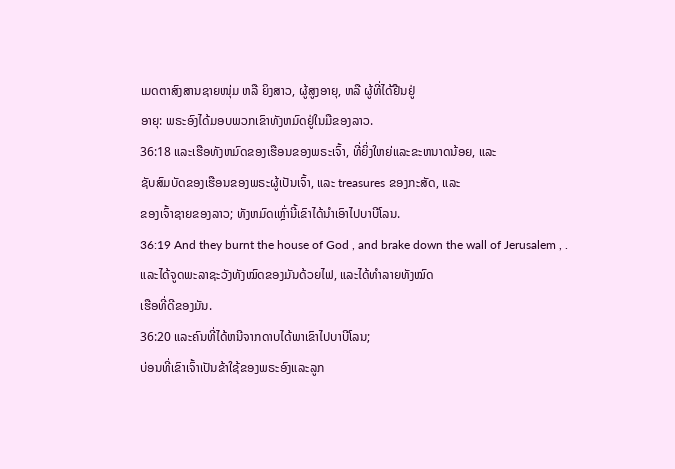ເມດຕາສົງສານຊາຍໜຸ່ມ ຫລື ຍິງສາວ, ຜູ້ສູງອາຍຸ, ຫລື ຜູ້ທີ່ໄດ້ຢືນຢູ່
ອາຍຸ: ພຣະອົງໄດ້ມອບພວກເຂົາທັງຫມົດຢູ່ໃນມືຂອງລາວ.
36:18 ແລະເຮືອທັງຫມົດຂອງເຮືອນຂອງພຣະເຈົ້າ, ທີ່ຍິ່ງໃຫຍ່ແລະຂະຫນາດນ້ອຍ, ແລະ
ຊັບສົມບັດຂອງເຮືອນຂອງພຣະຜູ້ເປັນເຈົ້າ, ແລະ treasures ຂອງກະສັດ, ແລະ
ຂອງເຈົ້າຊາຍຂອງລາວ; ທັງຫມົດເຫຼົ່ານີ້ເຂົາໄດ້ນໍາເອົາໄປບາບີໂລນ.
36:19 And they burnt the house of God , and brake down the wall of Jerusalem , .
ແລະໄດ້ຈູດພະລາຊະວັງທັງໝົດຂອງມັນດ້ວຍໄຟ, ແລະໄດ້ທຳລາຍທັງໝົດ
ເຮືອທີ່ດີຂອງມັນ.
36:20 ແລະຄົນທີ່ໄດ້ຫນີຈາກດາບໄດ້ພາເຂົາໄປບາບີໂລນ;
ບ່ອນທີ່ເຂົາເຈົ້າເປັນຂ້າໃຊ້ຂອງພຣະອົງແລະລູກ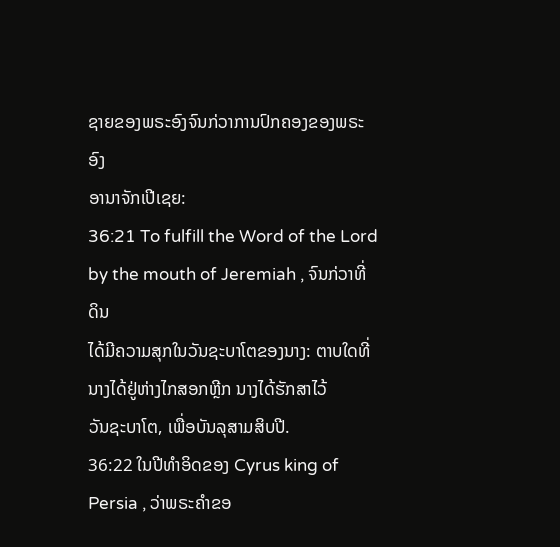ຊາຍຂອງພຣະອົງຈົນກ່ວາການປົກຄອງຂອງພຣະອົງ
ອານາຈັກເປີເຊຍ:
36:21 To fulfill the Word of the Lord by the mouth of Jeremiah , ຈົນກ່ວາທີ່ດິນ
ໄດ້ມີຄວາມສຸກໃນວັນຊະບາໂຕຂອງນາງ: ຕາບໃດທີ່ນາງໄດ້ຢູ່ຫ່າງໄກສອກຫຼີກ ນາງໄດ້ຮັກສາໄວ້
ວັນຊະບາໂຕ, ເພື່ອບັນລຸສາມສິບປີ.
36:22 ໃນປີທໍາອິດຂອງ Cyrus king of Persia , ວ່າພຣະຄໍາຂອ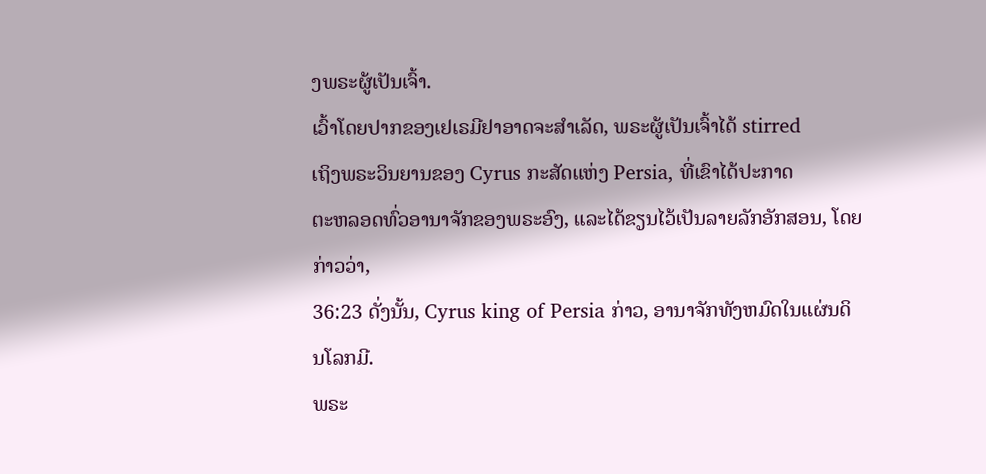ງພຣະຜູ້ເປັນເຈົ້າ.
ເວົ້າໂດຍປາກຂອງເຢເຣມີຢາອາດຈະສໍາເລັດ, ພຣະຜູ້ເປັນເຈົ້າໄດ້ stirred
ເຖິງພຣະວິນຍານຂອງ Cyrus ກະສັດແຫ່ງ Persia, ທີ່ເຂົາໄດ້ປະກາດ
ຕະຫລອດທົ່ວອານາຈັກຂອງພຣະອົງ, ແລະໄດ້ຂຽນໄວ້ເປັນລາຍລັກອັກສອນ, ໂດຍກ່າວວ່າ,
36:23 ດັ່ງນັ້ນ, Cyrus king of Persia ກ່າວ, ອານາຈັກທັງຫມົດໃນແຜ່ນດິນໂລກມີ.
ພຣະ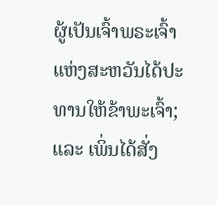ຜູ້ເປັນເຈົ້າພຣະເຈົ້າແຫ່ງສະຫວັນໄດ້ປະທານໃຫ້ຂ້າພະເຈົ້າ; ແລະ ເພິ່ນໄດ້ສັ່ງ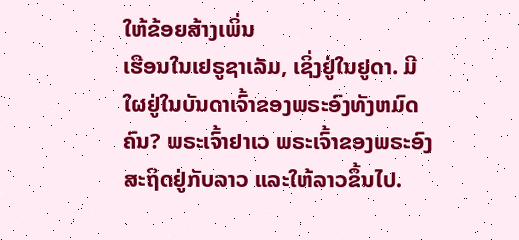ໃຫ້ຂ້ອຍສ້າງເພິ່ນ
ເຮືອນໃນເຢຣູຊາເລັມ, ເຊິ່ງຢູ່ໃນຢູດາ. ມີໃຜຢູ່ໃນບັນດາເຈົ້າຂອງພຣະອົງທັງຫມົດ
ຄົນ? ພຣະເຈົ້າຢາເວ ພຣະເຈົ້າຂອງພຣະອົງສະຖິດຢູ່ກັບລາວ ແລະໃຫ້ລາວຂຶ້ນໄປ.